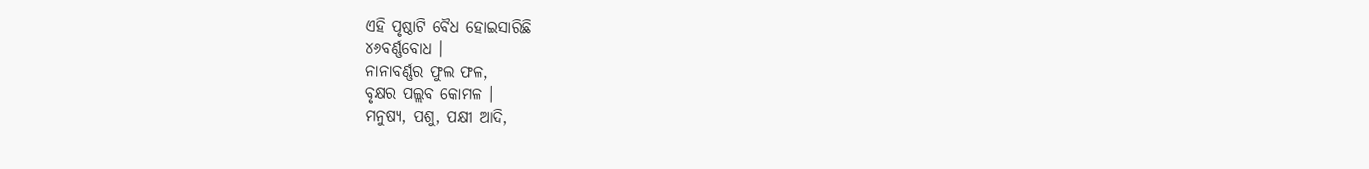ଏହି ପୃଷ୍ଠାଟି ବୈଧ ହୋଇସାରିଛି
୪୬ବର୍ଣ୍ଣବୋଧ ।
ନାନାବର୍ଣ୍ଣର ଫୁଲ ଫଳ,
ବୃକ୍ଷର ପଲ୍ଲବ କୋମଳ ।
ମନୁଷ୍ୟ, ପଶୁ, ପକ୍ଷୀ ଆଦି,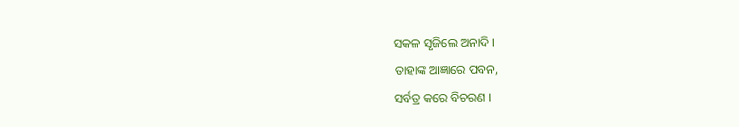ସକଳ ସୃଜିଲେ ଅନାଦି ।
ତାହାଙ୍କ ଆଜ୍ଞାରେ ପବନ,
ସର୍ବତ୍ର କରେ ବିଚରଣ ।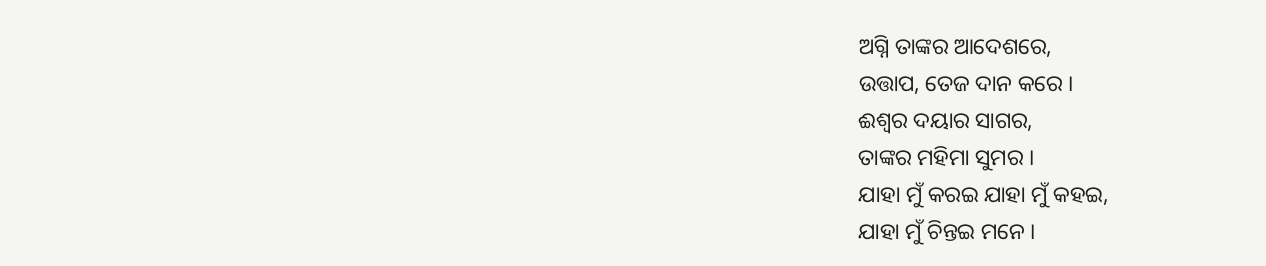ଅଗ୍ନି ତାଙ୍କର ଆଦେଶରେ,
ଉତ୍ତାପ, ତେଜ ଦାନ କରେ ।
ଈଶ୍ୱର ଦୟାର ସାଗର,
ତାଙ୍କର ମହିମା ସୁମର ।
ଯାହା ମୁଁ କରଇ ଯାହା ମୁଁ କହଇ,
ଯାହା ମୁଁ ଚିନ୍ତଇ ମନେ ।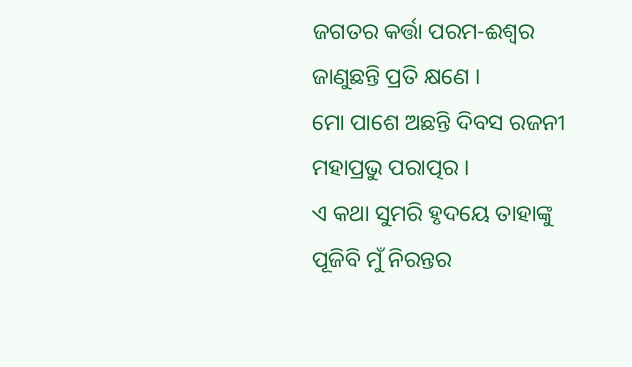ଜଗତର କର୍ତ୍ତା ପରମ-ଈଶ୍ୱର
ଜାଣୁଛନ୍ତି ପ୍ରତି କ୍ଷଣେ ।
ମୋ ପାଶେ ଅଛନ୍ତି ଦିବସ ରଜନୀ
ମହାପ୍ରଭୁ ପରାତ୍ପର ।
ଏ କଥା ସୁମରି ହୃଦୟେ ତାହାଙ୍କୁ
ପୂଜିବି ମୁଁ ନିରନ୍ତର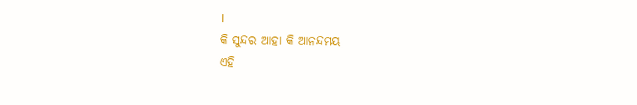।
କି ସୁନ୍ଦର ଆହା କି ଆନନ୍ଦମୟ
ଏହି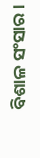ବିଶାଳ ସଂସାର ।